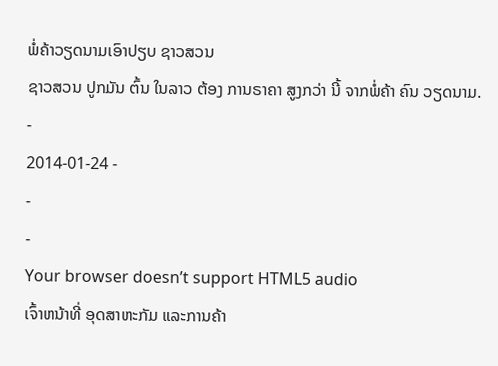ພໍ່ຄ້າວຽດນາມເອົາປຽບ ຊາວສວນ
ຊາວສວນ ປູກມັນ ຕົ້ນ ໃນລາວ ຕ້ອງ ການຣາຄາ ສູງກວ່າ ນີ້ ຈາກພໍ່ຄ້າ ຄົນ ວຽດນາມ.
-
2014-01-24 -
-
-
Your browser doesn’t support HTML5 audio
ເຈົ້າຫນ້າທີ່ ອຸດສາຫະກັມ ແລະການຄ້າ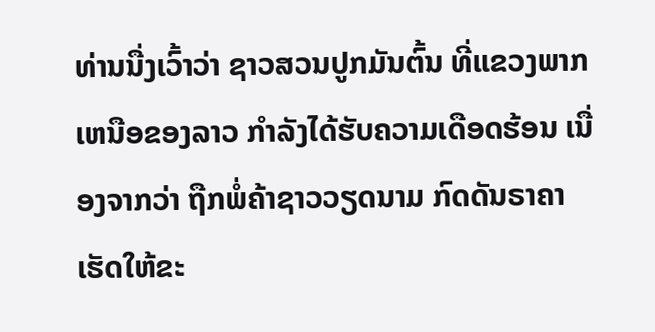ທ່ານນື່ງເວົ້າວ່າ ຊາວສວນປູກມັນຕົ້ນ ທີ່ແຂວງພາກເຫນືອຂອງລາວ ກຳລັງໄດ້ຮັບຄວາມເດືອດຮ້ອນ ເນື່ອງຈາກວ່າ ຖືກພໍ່ຄ້າຊາວວຽດນາມ ກົດດັນຣາຄາ ເຮັດໃຫ້ຂະ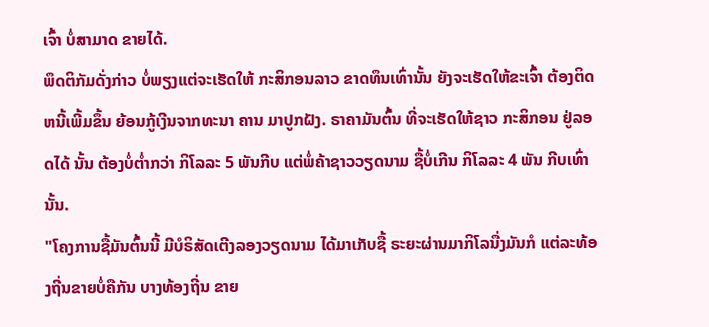ເຈົ້າ ບໍ່ສາມາດ ຂາຍໄດ້.
ພຶດຕິກັມດັ່ງກ່າວ ບໍ່ພຽງແຕ່ຈະເຮັດໃຫ້ ກະສິກອນລາວ ຂາດທຶນເທົ່ານັ້ນ ຍັງຈະເຮັດໃຫ້ຂະເຈົ້າ ຕ້ອງຕິດຫນີ້ເພີ້ມຂຶ້ນ ຍ້ອນກູ້ເງີນຈາກທະນາ ຄານ ມາປູກຝັງ. ຣາຄາມັນຕົ້ນ ທີ່ຈະເຮັດໃຫ້ຊາວ ກະສິກອນ ຢູ່ລອດໄດ້ ນັ້ນ ຕ້ອງບໍ່ຕ່ຳກວ່າ ກິໂລລະ 5 ພັນກີບ ແຕ່ພໍ່ຄ້າຊາວວຽດນາມ ຊື້ບໍ່ເກີນ ກິໂລລະ 4 ພັນ ກີບເທົ່ານັ້ນ.
"ໂຄງການຊື້ມັນຕົ້ນນີ້ ມີບໍຣິສັດເຕີງລອງວຽດນາມ ໄດ້ມາເກັບຊື້ ຣະຍະຜ່ານມາກິໂລນື່ງມັນກໍ ແຕ່ລະທ້ອງຖີ່ນຂາຍບໍ່ຄືກັນ ບາງທ້ອງຖີ່ນ ຂາຍ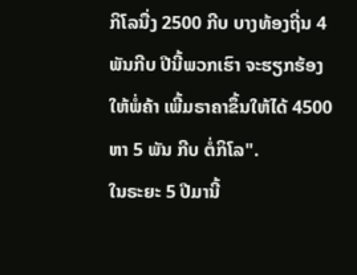ກິໂລນື່ງ 2500 ກີບ ບາງທ້ອງຖີ່ນ 4 ພັນກີບ ປີນີ້ພວກເຮົາ ຈະຮຽກຮ້ອງ ໃຫ້ພໍ່ຄ້າ ເພີ້ມຣາຄາຂຶ້ນໃຫ້ໄດ້ 4500 ຫາ 5 ພັນ ກີບ ຕໍ່ກິໂລ".
ໃນຣະຍະ 5 ປີມານີ້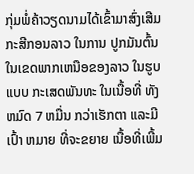ກຸ່ມພໍ່ຄ້າວຽດນາມໄດ້ເຂົ້າມາສົ່ງເສີມກະສີກອນລາວ ໃນການ ປູກມັນຕົ້ນ ໃນເຂດພາກເຫນືອຂອງລາວ ໃນຮູບແບບ ກະເສດພັນທະ ໃນເນື້ອທີ່ ທັງຫມົດ 7 ຫມື່ນ ກວ່າເຮັກຕາ ແລະມີເປົ້າ ຫມາຍ ທີ່ຈະຂຍາຍ ເນື້ອທີ່ເພີ້ມ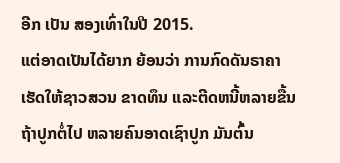ອີກ ເປັນ ສອງເທົ່າໃນປີ 2015.
ແຕ່ອາດເປັນໄດ້ຍາກ ຍ້ອນວ່າ ການກົດດັນຣາຄາ ເຮັດໃຫ້ຊາວສວນ ຂາດທຶນ ແລະຕີດຫນີ້ຫລາຍຂື້ນ ຖ້າປູກຕໍ່ໄປ ຫລາຍຄົນອາດເຊົາປູກ ມັນຕົ້ນ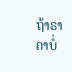ຖ້າຣາຄາບໍ່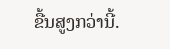ຂື້ນສູງກວ່ານີ້.